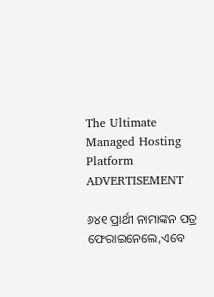The Ultimate Managed Hosting Platform
ADVERTISEMENT

୬୪୧ ପ୍ରାର୍ଥୀ ନାମାଙ୍କନ ପତ୍ର ଫେରାଇନେଲେ,ଏବେ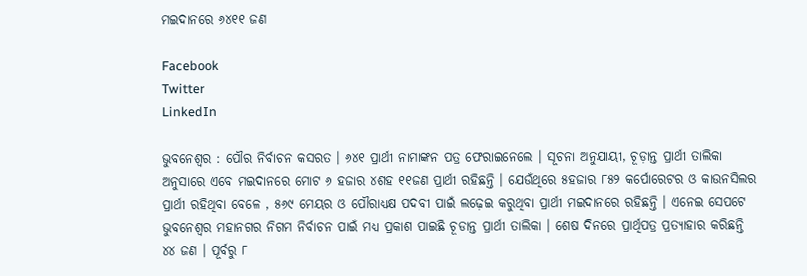ମଇଦାନରେ ୬୪୧୧ ଜଣ

Facebook
Twitter
LinkedIn

ଭୁବନେଶ୍ୱର : ପୌର ନିର୍ବାଚନ କସରତ । ୬୪୧ ପ୍ରାର୍ଥୀ ନାମାଙ୍କନ ପତ୍ର ଫେରାଇନେଲେ । ସୂଚନା ଅନୁଯାୟୀ, ଚୂଡ଼ାନ୍ତ ପ୍ରାର୍ଥୀ ତାଲିକା ଅନୁସାରେ ଏବେ ମଇଦାନରେ ମୋଟ ୬ ହଜାର ୪ଶହ ୧୧ଜଣ ପ୍ରାର୍ଥୀ ରହିଛନ୍ତି । ଯେଉଁଥିରେ ୫ହଜାର ୮୫୨ କର୍ପୋରେଟର ଓ କାଉନସିଲର ପ୍ରାର୍ଥୀ ରହିଥିବା ବେଳେ , ୫୬୯ ମେୟର ଓ ପୌରାଧ୍ୟକ୍ଷ ପଦବୀ ପାଇଁ ଲଢ଼େଇ କରୁଥିବା ପ୍ରାର୍ଥୀ ମଇଦାନରେ ରହିଛନ୍ତି । ଏନେଇ ସେପଟେ ଭୁବନେଶ୍ୱର ମହାନଗର ନିଗମ ନିର୍ବାଚନ ପାଇଁ ମଧ୍ୟ ପ୍ରକାଶ ପାଇଛି ଚୂଡାନ୍ତ ପ୍ରାର୍ଥୀ ତାଲିକା । ଶେଷ ଦିନରେ ପ୍ରାର୍ଥିପତ୍ର ପ୍ରତ୍ୟାହାର କରିଛନ୍ତି ୪୪ ଜଣ । ପୂର୍ବରୁ ୮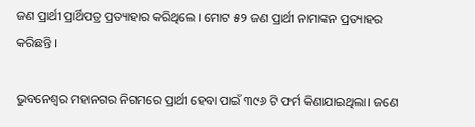ଜଣ ପ୍ରାର୍ଥୀ ପ୍ରାର୍ଥିପତ୍ର ପ୍ରତ୍ୟାହାର କରିଥିଲେ । ମୋଟ ୫୨ ଜଣ ପ୍ରାର୍ଥୀ ନାମାଙ୍କନ ପ୍ରତ୍ୟାହର କରିଛନ୍ତି ।

ଭୁବନେଶ୍ୱର ମହାନଗର ନିଗମରେ ପ୍ରାର୍ଥୀ ହେବା ପାଇଁ ୩୯୬ ଟି ଫର୍ମ କିଣାଯାଇଥିଲା। ଜଣେ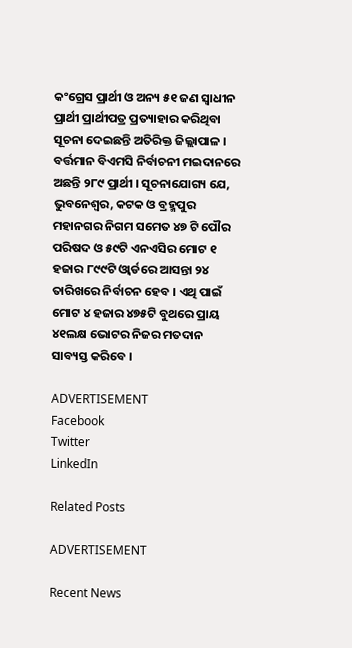କଂଗ୍ରେସ ପ୍ରାର୍ଥୀ ଓ ଅନ୍ୟ ୫୧ ଜଣ ସ୍ୱାଧୀନ ପ୍ରାର୍ଥୀ ପ୍ରାର୍ଥୀପତ୍ର ପ୍ରତ୍ୟାହାର କରିଥିବା ସୂଚନା ଦେଇଛନ୍ତି ଅତିରିକ୍ତ ଜିଲ୍ଲାପାଳ । ବର୍ତ୍ତମାନ ବିଏମସି ନିର୍ବାଚନୀ ମଇଦାନରେ ଅଛନ୍ତି ୨୮୯ ପ୍ରାର୍ଥୀ । ସୂଚନାଯୋଗ୍ୟ ଯେ, ଭୁବନେଶ୍ୱର, କଟକ ଓ ବ୍ରହ୍ମପୁର ମହାନଗର ନିଗମ ସମେତ ୪୭ ଟି ପୌର ପରିଷଦ ଓ ୫୯ଟି ଏନଏସିର ମୋଟ ୧ ହଜାର ୮୯୯ଟି ଓ୍ବାର୍ଡରେ ଆସନ୍ତା ୨୪ ତାରିଖରେ ନିର୍ବାଚନ ହେବ । ଏଥି ପାଇଁ ମୋଟ ୪ ହଜାର ୪୭୫ଟି ବୁଥରେ ପ୍ରାୟ ୪୧ଲକ୍ଷ ଭୋଟର ନିଜର ମତଦାନ ସାବ୍ୟସ୍ତ କରିବେ ।

ADVERTISEMENT
Facebook
Twitter
LinkedIn

Related Posts

ADVERTISEMENT

Recent News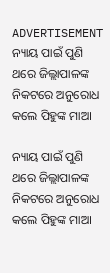ADVERTISEMENT
ନ୍ୟାୟ ପାଇଁ ପୁଣି ଥରେ ଜିଲ୍ଲାପାଳଙ୍କ ନିକଟରେ ଅନୁରୋଧ କଲେ ପିହୁଙ୍କ ମାଆ

ନ୍ୟାୟ ପାଇଁ ପୁଣି ଥରେ ଜିଲ୍ଲାପାଳଙ୍କ ନିକଟରେ ଅନୁରୋଧ କଲେ ପିହୁଙ୍କ ମାଆ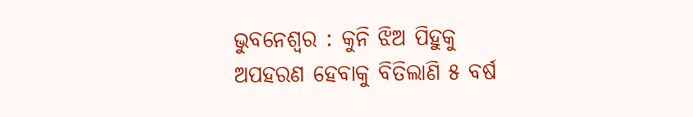ଭୁବନେଶ୍ୱର : କୁନି ଝିଅ ପିହୁକୁ ଅପହରଣ ହେବାକୁ ବିତିଲାଣି ୫ ବର୍ଷ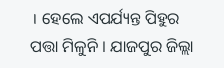। ହେଲେ ଏପର୍ଯ୍ୟନ୍ତ ପିହୁର ପତ୍ତା ମିଳୁନି । ଯାଜପୁର ଜିଲ୍ଲା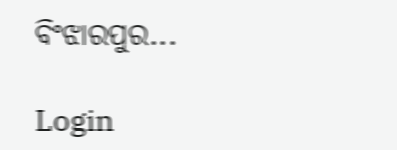ବିଂଝାରପୁର...

Login